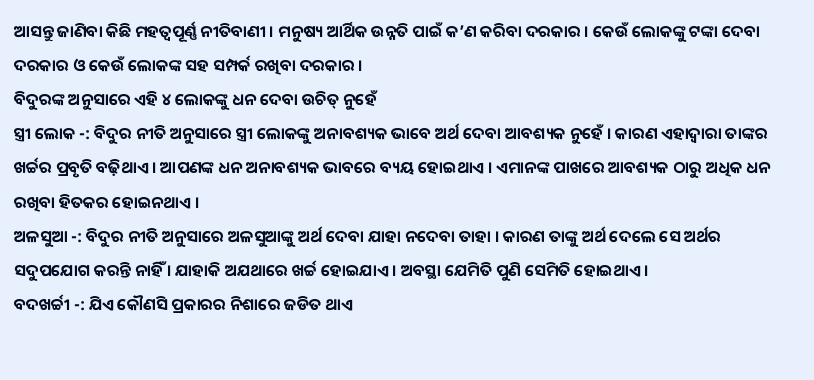ଆସନ୍ତୁ ଜାଣିବା କିଛି ମହତ୍ୱପୂର୍ଣ୍ଣ ନୀତିବାଣୀ । ମନୁଷ୍ୟ ଆର୍ଥିକ ଉନ୍ନତି ପାଇଁ କ’ଣ କରିବା ଦରକାର । କେଉଁ ଲୋକଙ୍କୁ ଟଙ୍କା ଦେବା ଦରକାର ଓ କେଉଁ ଲୋକଙ୍କ ସହ ସମ୍ପର୍କ ରଖିବା ଦରକାର ।
ବିଦୁରଙ୍କ ଅନୁସାରେ ଏହି ୪ ଲୋକଙ୍କୁ ଧନ ଦେବା ଉଚିତ୍ ନୁହେଁ
ସ୍ତ୍ରୀ ଲୋକ -: ବିଦୁର ନୀତି ଅନୁସାରେ ସ୍ତ୍ରୀ ଲୋକଙ୍କୁ ଅନାବଶ୍ୟକ ଭାବେ ଅର୍ଥ ଦେବା ଆବଶ୍ୟକ ନୁହେଁ । କାରଣ ଏହାଦ୍ୱାରା ତାଙ୍କର ଖର୍ଚ୍ଚର ପ୍ରବୃତି ବଢ଼ିଥାଏ । ଆପଣଙ୍କ ଧନ ଅନାବଶ୍ୟକ ଭାବରେ ବ୍ୟୟ ହୋଇଥାଏ । ଏମାନଙ୍କ ପାଖରେ ଆବଶ୍ୟକ ଠାରୁ ଅଧିକ ଧନ ରଖିବା ହିତକର ହୋଇନଥାଏ ।
ଅଳସୁଆ -: ବିଦୁର ନୀତି ଅନୁସାରେ ଅଳସୁଆଙ୍କୁ ଅର୍ଥ ଦେବା ଯାହା ନଦେବା ତାହା । କାରଣ ତାଙ୍କୁ ଅର୍ଥ ଦେଲେ ସେ ଅର୍ଥର ସଦୁପଯୋଗ କରନ୍ତି ନାହିଁ । ଯାହାକି ଅଯଥାରେ ଖର୍ଚ୍ଚ ହୋଇଯାଏ । ଅବସ୍ଥା ଯେମିତି ପୁଣି ସେମିତି ହୋଇଥାଏ ।
ବଦଖର୍ଚ୍ଚୀ -: ଯିଏ କୌଣସି ପ୍ରକାରର ନିଶାରେ ଜଡିତ ଥାଏ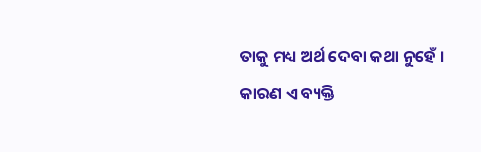ତାକୁ ମଧ୍ୟ ଅର୍ଥ ଦେବା କଥା ନୁହେଁ । କାରଣ ଏ ବ୍ୟକ୍ତି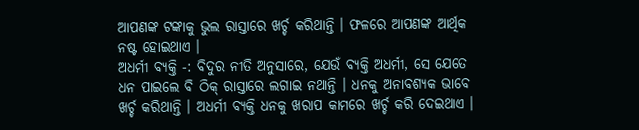ଆପଣଙ୍କ ଟଙ୍କାକୁ ଭୁଲ ରାସ୍ତାରେ ଖର୍ଚ୍ଚ କରିଥାନ୍ତି । ଫଳରେ ଆପଣଙ୍କ ଆର୍ଥିକ ନଷ୍ଟ ହୋଇଥାଏ ।
ଅଧର୍ମୀ ବ୍ୟକ୍ତି -: ବିଦୁର ନୀତି ଅନୁସାରେ, ଯେଉଁ ବ୍ୟକ୍ତି ଅଧର୍ମୀ, ସେ ଯେତେ ଧନ ପାଇଲେ ବି ଠିକ୍ ରାସ୍ତାରେ ଲଗାଇ ନଥାନ୍ତି । ଧନକୁ ଅନାବଶ୍ୟକ ଭାବେ ଖର୍ଚ୍ଚ କରିଥାନ୍ତି । ଅଧର୍ମୀ ବ୍ୟକ୍ତି ଧନକୁ ଖରାପ କାମରେ ଖର୍ଚ୍ଚ କରି ଦେଇଥାଏ ।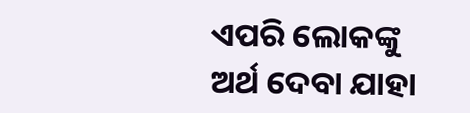ଏପରି ଲୋକଙ୍କୁ ଅର୍ଥ ଦେବା ଯାହା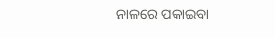ନାଳରେ ପକାଇବା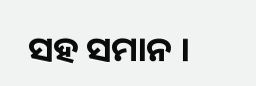ସହ ସମାନ ।